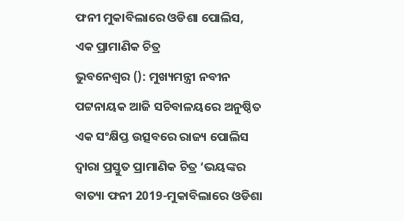ଫନୀ ମୁକାବିଲାରେ ଓଡିଶା ପୋଲିସ, ଏକ ପ୍ରାମାଣିକ ଚିତ୍ର
ଭୁବନେଶ୍ବର (): ମୁଖ୍ୟମନ୍ତ୍ରୀ ନବୀନ ପଟ୍ଟନାୟକ ଆଜି ସଚିବାଳୟରେ ଅନୁଷ୍ଠିତ ଏକ ସଂକ୍ଷିପ୍ତ ଉତ୍ସବରେ ରାଜ୍ୟ ପୋଲିସ ଦ୍ବାରା ପ୍ରସ୍ତୁତ ପ୍ରାମାଣିକ ଚିତ୍ର ‘ଭୟଙ୍କର ବାତ୍ୟା ଫନୀ 2019-ମୁକାବିଲାରେ ଓଡିଶା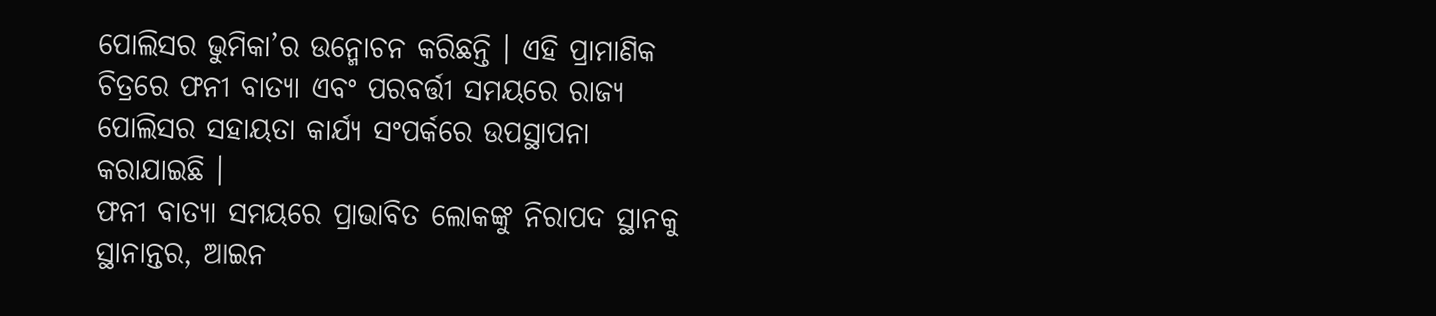ପୋଲିସର ଭୁମିକା’ର ଉନ୍ମୋଚନ କରିଛନ୍ତି । ଏହି ପ୍ରାମାଣିକ ଚିତ୍ରରେ ଫନୀ ବାତ୍ୟା ଏବଂ ପରବର୍ତ୍ତୀ ସମୟରେ ରାଜ୍ୟ ପୋଲିସର ସହାୟତା କାର୍ଯ୍ୟ ସଂପର୍କରେ ଉପସ୍ଥାପନା କରାଯାଇଛି ।
ଫନୀ ବାତ୍ୟା ସମୟରେ ପ୍ରାଭାବିତ ଲୋକଙ୍କୁ ନିରାପଦ ସ୍ଥାନକୁ ସ୍ଥାନାନ୍ତର, ଆଇନ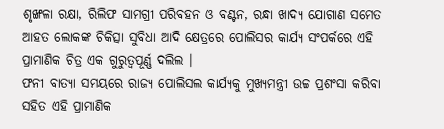ଶୃଙ୍ଖଳା ରକ୍ଷା, ରିଲିଫ ସାମଗ୍ରୀ ପରିବହନ ଓ ବଣ୍ଟନ, ରନ୍ଧା ଖାଦ୍ୟ ଯୋଗାଣ ସମେତ ଆହତ ଲୋକଙ୍କ ଚିକିତ୍ସା ସୁବିଧା ଆଦି କ୍ଷେତ୍ରରେ ପୋଲିସର କାର୍ଯ୍ୟ ସଂପର୍କରେ ଏହି ପ୍ରାମାଣିକ ଚିତ୍ର ଏକ ଗୁରୁତ୍ବପୂର୍ଣ୍ଣ ଦଲିଲ ।
ଫନୀ ବାତ୍ୟା ସମୟରେ ରାଜ୍ୟ ପୋଲିସଲ କାର୍ଯ୍ୟକୁ ମୁଖ୍ୟମନ୍ତ୍ରୀ ଉଚ୍ଚ ପ୍ରଶଂସା କରିବା ସହିତ ଏହି ପ୍ରାମାଣିକ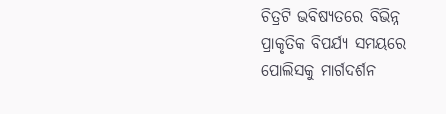ଚିତ୍ରଟି ଭବିଷ୍ୟତରେ ବିଭିନ୍ନ ପ୍ରାକୃତିକ ବିପର୍ଯ୍ୟ ସମୟରେ ପୋଲିସକୁ ମାର୍ଗଦର୍ଶନ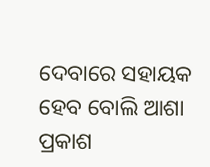ଦେବାରେ ସହାୟକ ହେବ ବୋଲି ଆଶା ପ୍ରକାଶ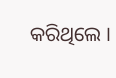କରିଥିଲେ ।